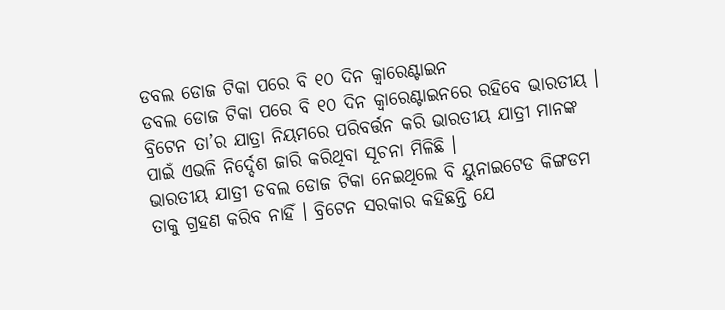ଡବଲ ଡୋଜ ଟିକା ପରେ ବି ୧୦ ଦିନ କ୍ୱାରେଣ୍ଟାଇନ
ଡବଲ ଡୋଜ ଟିକା ପରେ ବି ୧୦ ଦିନ କ୍ୱାରେଣ୍ଟାଇନରେ ରହିବେ ଭାରତୀୟ । ବ୍ରିଟେନ ତା’ର ଯାତ୍ରା ନିୟମରେ ପରିବର୍ତ୍ତନ କରି ଭାରତୀୟ ଯାତ୍ରୀ ମାନଙ୍କ ପାଇଁ ଏଭଳି ନିର୍ଦ୍ଦେଶ ଜାରି କରିଥିବା ସୂଚନା ମିଳିଛି ।
ଭାରତୀୟ ଯାତ୍ରୀ ଡବଲ ଡୋଜ ଟିକା ନେଇଥିଲେ ବି ୟୁନାଇଟେଡ କିଙ୍ଗଡମ ତାକୁ ଗ୍ରହଣ କରିବ ନାହିଁ । ବ୍ରିଟେନ ସରକାର କହିଛନ୍ତି ଯେ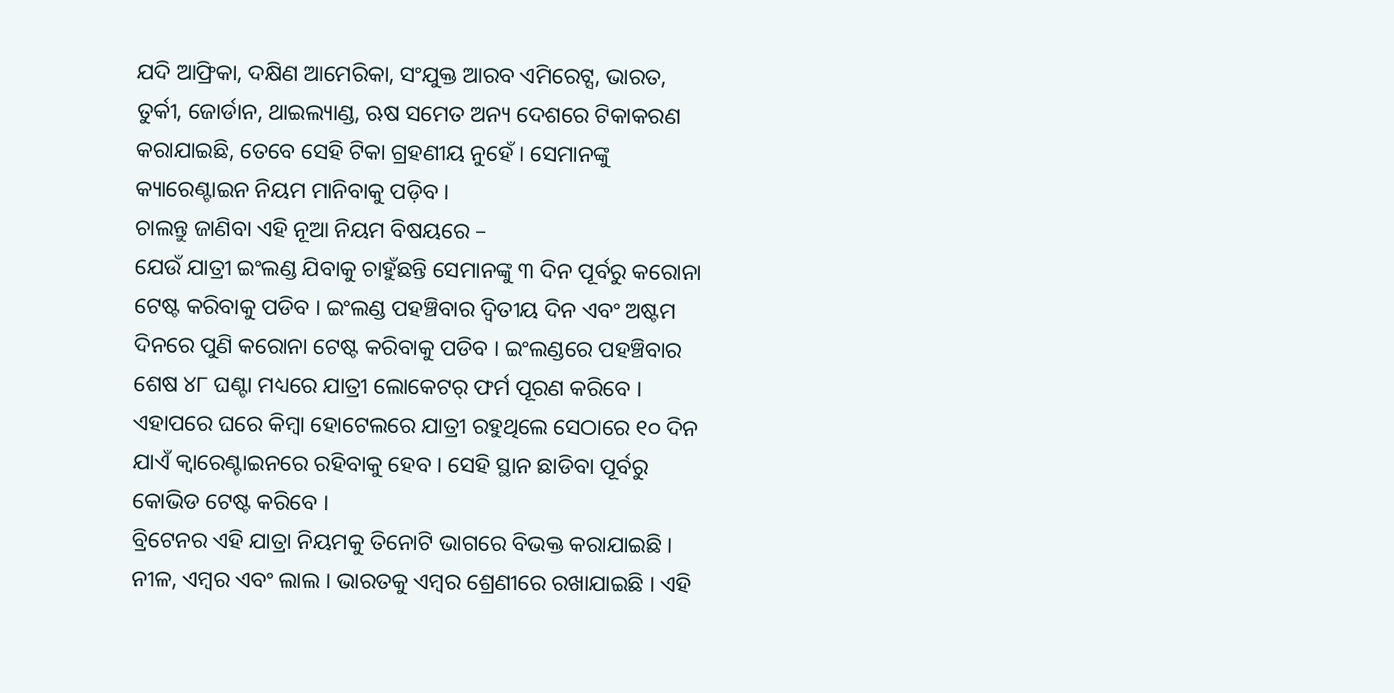ଯଦି ଆଫ୍ରିକା, ଦକ୍ଷିଣ ଆମେରିକା, ସଂଯୁକ୍ତ ଆରବ ଏମିରେଟ୍ସ, ଭାରତ, ତୁର୍କୀ, ଜୋର୍ଡାନ, ଥାଇଲ୍ୟାଣ୍ଡ, ଋଷ ସମେତ ଅନ୍ୟ ଦେଶରେ ଟିକାକରଣ କରାଯାଇଛି, ତେବେ ସେହି ଟିକା ଗ୍ରହଣୀୟ ନୁହେଁ । ସେମାନଙ୍କୁ କ୍ୟାରେଣ୍ଟାଇନ ନିୟମ ମାନିବାକୁ ପଡ଼ିବ ।
ଚାଲନ୍ତୁ ଜାଣିବା ଏହି ନୂଆ ନିୟମ ବିଷୟରେ –
ଯେଉଁ ଯାତ୍ରୀ ଇଂଲଣ୍ଡ ଯିବାକୁ ଚାହୁଁଛନ୍ତି ସେମାନଙ୍କୁ ୩ ଦିନ ପୂର୍ବରୁ କରୋନା ଟେଷ୍ଟ କରିବାକୁ ପଡିବ । ଇଂଲଣ୍ଡ ପହଞ୍ଚିବାର ଦ୍ୱିତୀୟ ଦିନ ଏବଂ ଅଷ୍ଟମ ଦିନରେ ପୁଣି କରୋନା ଟେଷ୍ଟ କରିବାକୁ ପଡିବ । ଇଂଲଣ୍ଡରେ ପହଞ୍ଚିବାର ଶେଷ ୪୮ ଘଣ୍ଟା ମଧ୍ୟରେ ଯାତ୍ରୀ ଲୋକେଟର୍ ଫର୍ମ ପୂରଣ କରିବେ । ଏହାପରେ ଘରେ କିମ୍ବା ହୋଟେଲରେ ଯାତ୍ରୀ ରହୁଥିଲେ ସେଠାରେ ୧୦ ଦିନ ଯାଏଁ କ୍ୱାରେଣ୍ଟାଇନରେ ରହିବାକୁ ହେବ । ସେହି ସ୍ଥାନ ଛାଡିବା ପୂର୍ବରୁ କୋଭିଡ ଟେଷ୍ଟ କରିବେ ।
ବ୍ରିଟେନର ଏହି ଯାତ୍ରା ନିୟମକୁ ତିନୋଟି ଭାଗରେ ବିଭକ୍ତ କରାଯାଇଛି । ନୀଳ, ଏମ୍ବର ଏବଂ ଲାଲ । ଭାରତକୁ ଏମ୍ବର ଶ୍ରେଣୀରେ ରଖାଯାଇଛି । ଏହି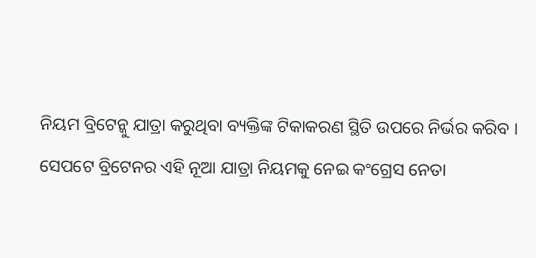ନିୟମ ବ୍ରିଟେନ୍କୁ ଯାତ୍ରା କରୁଥିବା ବ୍ୟକ୍ତିଙ୍କ ଟିକାକରଣ ସ୍ଥିତି ଉପରେ ନିର୍ଭର କରିବ ।
ସେପଟେ ବ୍ରିଟେନର ଏହି ନୂଆ ଯାତ୍ରା ନିୟମକୁ ନେଇ କଂଗ୍ରେସ ନେତା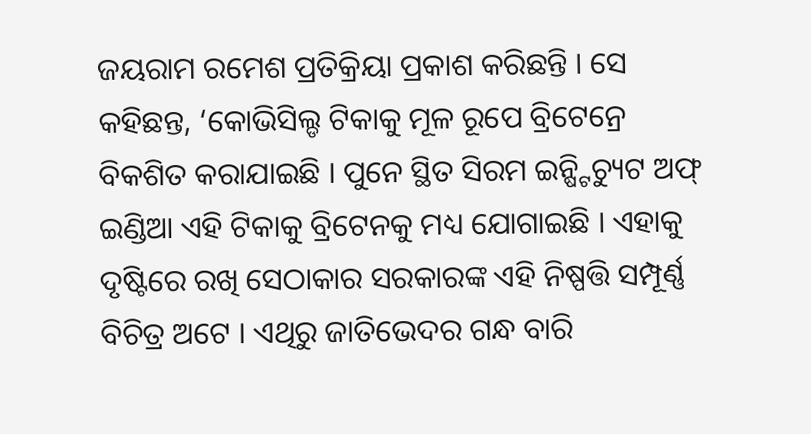ଜୟରାମ ରମେଶ ପ୍ରତିକ୍ରିୟା ପ୍ରକାଶ କରିଛନ୍ତି । ସେ କହିଛନ୍ତ, ‘କୋଭିସିଲ୍ଡ ଟିକାକୁ ମୂଳ ରୂପେ ବ୍ରିଟେନ୍ରେ ବିକଶିତ କରାଯାଇଛି । ପୁନେ ସ୍ଥିତ ସିରମ ଇନ୍ଷ୍ଟିଚ୍ୟୁଟ ଅଫ୍ ଇଣ୍ଡିଆ ଏହି ଟିକାକୁ ବ୍ରିଟେନକୁ ମଧ୍ୟ ଯୋଗାଇଛି । ଏହାକୁ ଦୃଷ୍ଟିରେ ରଖି ସେଠାକାର ସରକାରଙ୍କ ଏହି ନିଷ୍ପତ୍ତି ସମ୍ପୂର୍ଣ୍ଣ ବିଚିତ୍ର ଅଟେ । ଏଥିରୁ ଜାତିଭେଦର ଗନ୍ଧ ବାରି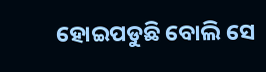ହୋଇପଡୁଛି ବୋଲି ସେ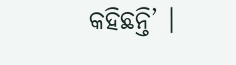କହିଛନ୍ତି’ ।